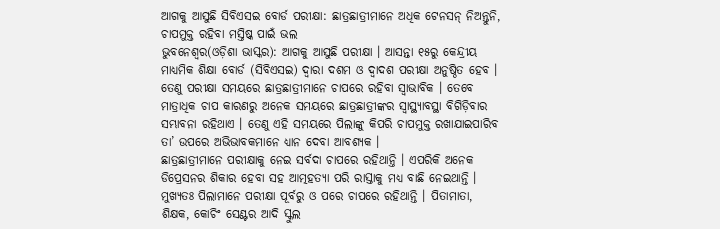ଆଗକୁ ଆସୁଛି ସିବିଏସଇ ବୋର୍ଡ ପରୀକ୍ଷା: ଛାତ୍ରଛାତ୍ରୀମାନେ ଅଧିକ ଟେନସନ୍ ନିଅନ୍ତୁନି, ଚାପମୁକ୍ତ ରହିବା ମସ୍ତିଷ୍କ ପାଇଁ ଭଲ
ଭୁବନେଶ୍ୱର(ଓଡ଼ିଶା ଭାସ୍କର): ଆଗକୁ ଆସୁଛି ପରୀକ୍ଷା । ଆସନ୍ତା ୧୫ରୁ କେନ୍ଦ୍ରୀୟ ମାଧ୍ୟମିକ ଶିକ୍ଷା ବୋର୍ଡ (ସିବିଏସଇ) ଦ୍ୱାରା ଦଶମ ଓ ଦ୍ୱାଦଶ ପରୀକ୍ଷା ଅନୁଷ୍ଠିତ ହେବ । ତେଣୁ ପରୀକ୍ଷା ସମୟରେ ଛାତ୍ରଛାତ୍ରୀମାନେ ଚାପରେ ରହିବା ସ୍ୱାଭାବିକ । ତେବେ ମାତ୍ରାଧିକ ଚାପ କାରଣରୁ ଅନେକ ସମୟରେ ଛାତ୍ରଛାତ୍ରୀଙ୍କର ସ୍ୱାସ୍ଥ୍ୟାବସ୍ଥା ବିଗିଡ଼ିବାର ସମ୍ଭାବନା ରହିଥାଏ । ତେଣୁ ଏହି ସମୟରେ ପିଲାଙ୍କୁ କିପରି ଚାପମୁକ୍ତ ରଖାଯାଇପାରିବ ତା’ ଉପରେ ଅଭିଭାବକମାନେ ଧ୍ୟାନ ଦେବା ଆବଶ୍ୟକ ।
ଛାତ୍ରଛାତ୍ରୀମାନେ ପରୀକ୍ଷାକୁ ନେଇ ସର୍ବଦା ଚାପରେ ରହିଥାନ୍ତି । ଏପରିକି ଅନେକ ଡିପ୍ରେସନର ଶିକାର ହେବା ସହ ଆତ୍ମହତ୍ୟା ପରି ରାସ୍ତାକୁ ମଧ୍ୟ ବାଛି ନେଇଥାନ୍ତି । ମୁଖ୍ୟତଃ ପିଲାମାନେ ପରୀକ୍ଷା ପୂର୍ବରୁ ଓ ପରେ ଚାପରେ ରହିଥାନ୍ତି । ପିତାମାତା, ଶିକ୍ଷକ, କୋଚିଂ ସେଣ୍ଟର ଆଦି ସ୍କୁଲ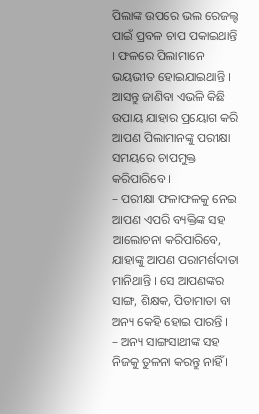ପିଲାଙ୍କ ଉପରେ ଭଲ ରେଜଲ୍ଟ ପାଇଁ ପ୍ରବଳ ଚାପ ପକାଇଥାନ୍ତି । ଫଳରେ ପିଲାମାନେ ଭୟଭୀତ ହୋଇଯାଇଥାନ୍ତି । ଆସନ୍ତୁ ଜାଣିବା ଏଭଳି କିଛି ଉପାୟ ଯାହାର ପ୍ରୟୋଗ କରି ଆପଣ ପିଲାମାନଙ୍କୁ ପରୀକ୍ଷା ସମୟରେ ଚାପମୁକ୍ତ କରିପାରିବେ ।
– ପରୀକ୍ଷା ଫଳାଫଳକୁ ନେଇ ଆପଣ ଏପରି ବ୍ୟକ୍ତିଙ୍କ ସହ ଆଲୋଚନା କରିପାରିବେ, ଯାହାଙ୍କୁ ଆପଣ ପରାମର୍ଶଦାତା ମାନିଥାନ୍ତି । ସେ ଆପଣଙ୍କର ସାଙ୍ଗ, ଶିକ୍ଷକ, ପିତାମାତା ବା ଅନ୍ୟ କେହି ହୋଇ ପାରନ୍ତି ।
– ଅନ୍ୟ ସାଙ୍ଗସାଥୀଙ୍କ ସହ ନିଜକୁ ତୁଳନା କରନ୍ତୁ ନାହିଁ ।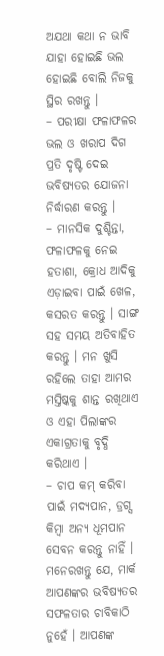ଅଯଥା କଥା ନ ଭାବି ଯାହା ହୋଇଛି ଭଲ ହୋଇଛି ବୋଲି ନିଜକୁ ସ୍ଥିର ରଖନ୍ତୁ ।
– ପରୀକ୍ଷା ଫଳାଫଳର ଭଲ ଓ ଖରାପ ଦିଗ ପ୍ରତି ଦୃଷ୍ଟି ଦେଇ ଭବିଷ୍ୟତର ଯୋଜନା ନିର୍ଦ୍ଧାରଣ କରନ୍ତୁ ।
– ମାନସିକ ଦୁଶ୍ଚିନ୍ତା, ଫଳାଫଳକୁ ନେଇ ହତାଶା, କ୍ରୋଧ ଆଦିକୁ ଏଡ଼ାଇବା ପାଇଁ ଖେଳ, କସରତ କରନ୍ତୁ । ସାଙ୍ଗ ସହ ସମୟ ଅତିବାହିତ କରନ୍ତୁ । ମନ ଖୁସି ରହିଲେ ତାହା ଆମର ମସ୍ତିଷ୍କକୁ ଶାନ୍ତ ରଖିଥାଏ ଓ ଏହା ପିଲାଙ୍କର ଏକାଗ୍ରତାକୁ ବୃଦ୍ଧି କରିଥାଏ ।
– ଚାପ କମ୍ କରିବା ପାଇଁ ମଦ୍ୟପାନ, ଡ୍ରଗ୍ସ କିମ୍ବା ଅନ୍ୟ ଧୂମପାନ ସେବନ କରନ୍ତୁ ନାହିଁ । ମନେରଖନ୍ତୁ ଯେ, ମାର୍କ ଆପଣଙ୍କର ଭବିଷ୍ୟତର ସଫଳତାର ଚାବିକାଠି ନୁହେଁ । ଆପଣଙ୍କ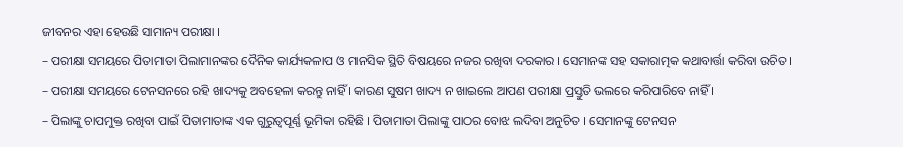ଜୀବନର ଏହା ହେଉଛି ସାମାନ୍ୟ ପରୀକ୍ଷା ।
– ପରୀକ୍ଷା ସମୟରେ ପିତାମାତା ପିଲାମାନଙ୍କର ଦୈନିକ କାର୍ଯ୍ୟକଳାପ ଓ ମାନସିକ ସ୍ଥିତି ବିଷୟରେ ନଜର ରଖିବା ଦରକାର । ସେମାନଙ୍କ ସହ ସକାରାତ୍ମକ କଥାବାର୍ତ୍ତା କରିବା ଉଚିତ ।
– ପରୀକ୍ଷା ସମୟରେ ଟେନସନରେ ରହି ଖାଦ୍ୟକୁ ଅବହେଳା କରନ୍ତୁ ନାହିଁ । କାରଣ ସୁଷମ ଖାଦ୍ୟ ନ ଖାଇଲେ ଆପଣ ପରୀକ୍ଷା ପ୍ରସ୍ତୁତି ଭଲରେ କରିପାରିବେ ନାହିଁ ।
– ପିଲାଙ୍କୁ ଚାପମୁକ୍ତ ରଖିବା ପାଇଁ ପିତାମାତାଙ୍କ ଏକ ଗୁରୁତ୍ୱପୂର୍ଣ୍ଣ ଭୂମିକା ରହିଛି । ପିତାମାତା ପିଲାଙ୍କୁ ପାଠର ବୋଝ ଲଦିବା ଅନୁଚିତ । ସେମାନଙ୍କୁ ଟେନସନ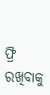ଫ୍ରି ରଖିବାକୁ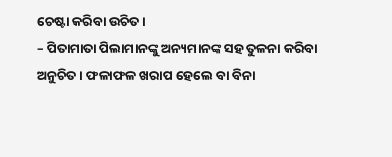ଚେଷ୍ଟା କରିବା ଉଚିତ ।
– ପିତାମାତା ପିଲାମାନଙ୍କୁ ଅନ୍ୟମାନଙ୍କ ସହ ତୁଳନା କରିବା ଅନୁଚିତ । ଫଳାଫଳ ଖରାପ ହେଲେ ବା ବିନା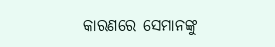କାରଣରେ ସେମାନଙ୍କୁ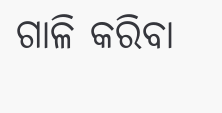ଗାଳି କରିବା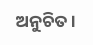ଅନୁଚିତ ।